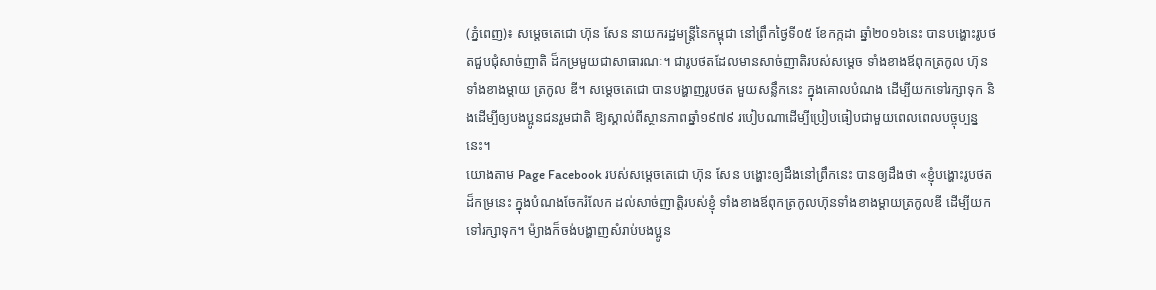(ភ្នំពេញ)៖ សម្តេចតេជោ ហ៊ុន សែន នាយករដ្ឋមន្រ្តីនៃកម្ពុជា នៅព្រឹកថ្ងៃទី០៥ ខែកក្កដា ឆ្នាំ២០១៦នេះ បានបង្ហោះរូបថតជួបជុំសាច់ញាតិ ដ៏កម្រមួយជាសាធារណៈ។ ជារូបថតដែលមានសាច់ញាតិរបស់សម្តេច ទាំងខាងឪពុកត្រកូល ហ៊ុន ទាំងខាងម្តាយ ត្រកូល ឌី។ សម្តេចតេជោ បានបង្ហាញរូបថត មួយសន្លឹកនេះ ក្នុងគោលបំណង ដើម្បីយកទៅរក្សាទុក និងដើម្បីឲ្យបងប្អូនជនរួមជាតិ ឱ្យស្គាល់ពីស្ថានភាពឆ្នាំ១៩៧៩ របៀបណាដើម្បីប្រៀបធៀបជាមួយពេលពេលបច្ចុប្បន្ននេះ។
យោងតាម Page Facebook របស់សម្តេចតេជោ ហ៊ុន សែន បង្ហោះឲ្យដឹងនៅព្រឹកនេះ បានឲ្យដឹងថា «ខ្ញុំបង្ហោះរូបថតដ៏កម្រនេះ ក្នុងបំណងចែករំលែក ដល់សាច់ញាត្តិរបស់ខ្ញុំ ទាំងខាងឪពុកត្រកូលហ៊ុនទាំងខាងម្តាយត្រកូលឌី ដើម្បីយកទៅរក្សាទុក។ ម៉្យាងក៏ចង់បង្ហាញសំរាប់បងប្អូន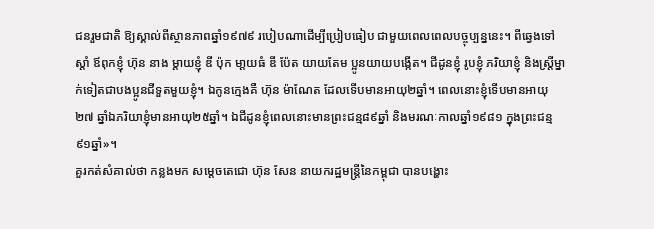ជនរួមជាតិ ឱ្យស្គាល់ពីស្ថានភាពឆ្នាំ១៩៧៩ របៀបណាដើម្បីប្រៀបធៀប ជាមួយពេលពេលបច្ចុប្បន្ននេះ។ ពីឆ្វេងទៅស្តាំ ឪពុកខ្ញុំ ហ៊ុន នាង ម្តាយខ្ញុំ ឌី ប៉ុក មា្តយធំ ឌី ប៉ែត យាយតែម ប្អូនយាយបង្កើត។ ជីដូនខ្ញុំ រូបខ្ញុំ ភរិយាខ្ញុំ និងស្ត្រីម្នាក់ទៀតជាបងប្អូនជីទួតមួយខ្ញុំ។ ឯកូនក្មេងគឺ ហ៊ុន ម៉ាណែត ដែលទើបមានអាយុ២ឆ្នាំ។ ពេលនោះខ្ញុំទើបមានអាយុ២៧ ឆ្នាំឯភរិយាខ្ញុំមានអាយុ២៥ឆ្នាំ។ ឯជីដូនខ្ញុំពេលនោះមានព្រះជន្ម៨៩ឆ្នាំ និងមរណៈកាលឆ្នាំ១៩៨១ ក្នុងព្រះជន្ម៩១ឆ្នាំ»។
គួរកត់សំគាល់ថា កន្លងមក សម្តេចតេជោ ហ៊ុន សែន នាយករដ្ឋមន្រ្តីនៃកម្ពុជា បានបង្ហោះ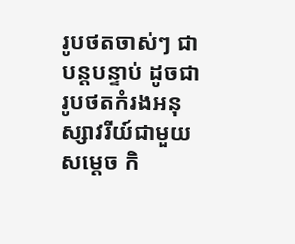រូបថតចាស់ៗ ជាបន្តបន្ទាប់ ដូចជា រូបថតកំរងអនុស្សាវរីយ៍ជាមួយ សម្តេច កិ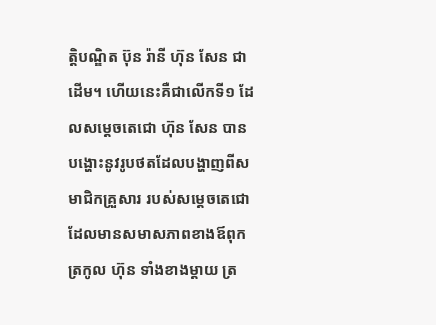ត្តិបណ្ឌិត ប៊ុន រ៉ានី ហ៊ុន សែន ជាដើម។ ហើយនេះគឺជាលើកទី១ ដែលសម្តេចតេជោ ហ៊ុន សែន បានបង្ហោះនូវរូបថតដែលបង្ហាញពីសមាជិកគ្រួសារ របស់សម្តេចតេជោ ដែលមានសមាសភាពខាងឪពុកត្រកូល ហ៊ុន ទាំងខាងម្តាយ ត្រ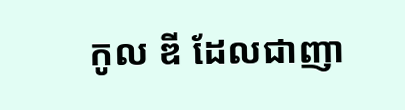កូល ឌី ដែលជាញា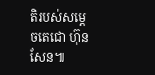តិរបស់សម្តេចតេជោ ហ៊ុន សែន៕